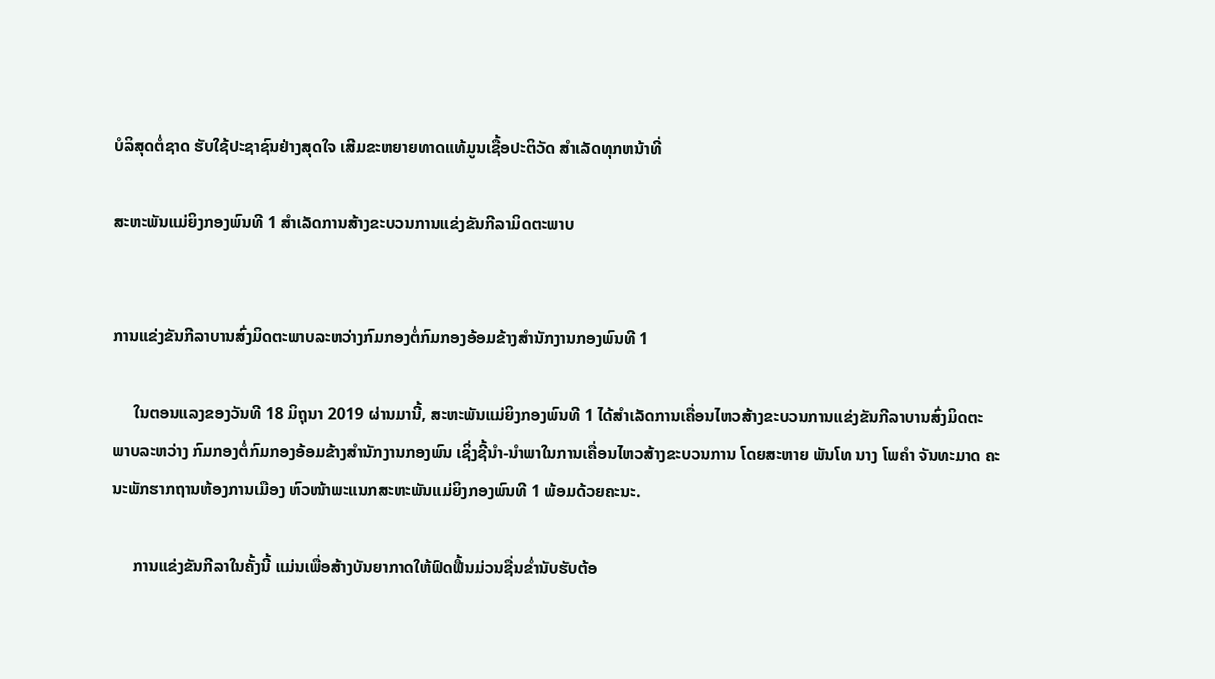ບໍລິສຸດຕໍ່ຊາດ ຮັບໃຊ້ປະຊາຊົນຢ່າງສຸດໃຈ ເສີມຂະຫຍາຍທາດແທ້ມູນເຊື້ອປະຕິວັດ ສໍາເລັດທຸກຫນ້າທີ່

ສະຫະພັນແມ່ຍິງກອງພົນທີ 1 ສໍາເລັດການສ້າງຂະບວນການແຂ່ງຂັນກີລາມິດຕະພາບ


ການແຂ່ງຂັນກີລາບານສົ່ງມິດຕະພາບລະຫວ່າງກົມກອງຕໍ່ກົມກອງອ້ອມຂ້າງສໍານັກງານກອງພົນທີ 1

     ໃນຕອນແລງຂອງວັນທີ 18 ມິຖຸນາ 2019 ຜ່ານມານີ້, ສະຫະພັນແມ່ຍິງກອງພົນທີ 1 ໄດ້ສໍາເລັດການເຄື່ອນໄຫວສ້າງຂະບວນການແຂ່ງຂັນກີລາບານສົ່ງມິດຕະ
ພາບລະຫວ່າງ ກົມກອງຕໍ່ກົມກອງອ້ອມຂ້າງສໍານັກງານກອງພົນ ເຊິ່ງຊີ້ນໍາ-ນໍາພາໃນການເຄື່ອນໄຫວສ້າງຂະບວນການ ໂດຍສະຫາຍ ພັນໂທ ນາງ ໂພຄໍາ ຈັນທະມາດ ຄະ
ນະພັກຮາກຖານຫ້ອງການເມືອງ ຫົວໜ້າພະແນກສະຫະພັນແມ່ຍິງກອງພົນທີ 1 ພ້ອມດ້ວຍຄະນະ.

     ການແຂ່ງຂັນກີລາໃນຄັ້ງນີ້ ແມ່ນເພື່ອສ້າງບັນຍາກາດໃຫ້ຟົດຟື້ນມ່ວນຊື່ນຂໍ່ານັບຮັບຕ້ອ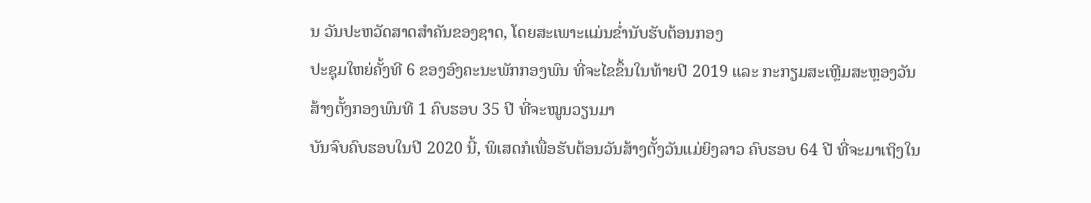ນ ວັນປະຫວັດສາດສໍາຄັນຂອງຊາດ, ໂດຍສະເພາະແມ່ນຂໍ່ານັບຮັບຕ້ອນກອງ
ປະຊຸມໃຫຍ່ຄັ້ງທີ 6 ຂອງອົງຄະນະພັກກອງພົນ ທີ່ຈະໄຂຂຶ້ນໃນທ້າຍປີ 2019 ແລະ ກະກຽມສະເຫຼີມສະຫຼອງວັນສ້າງຕັ້ງກອງພົນທີ 1 ຄົບຮອບ 35 ປີ ທີ່ຈະໝູນວຽນມາ
ບັນຈົບຄົບຮອບໃນປີ 2020 ນີ້, ພິເສດກໍເພື່ອຮັບຕ້ອນວັນສ້າງຕັ້ງວັນແມ່ຍິງລາວ ຄົບຮອບ 64 ປີ ທີ່ຈະມາເຖິງໃນ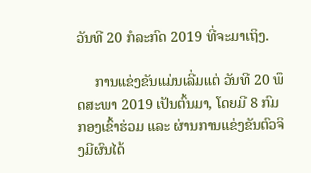ວັນທີ 20 ກໍລະກົດ 2019 ທີ່ຈະມາເຖິງ.

     ການແຂ່ງຂັນແມ່ນເລີ່ມແຕ່ ວັນທີ 20 ພຶດສະພາ 2019 ເປັນຕົ້ນມາ, ໂດຍມີ 8 ກົມກອງເຂົ້າຮ່ວມ ແລະ ຜ່ານການແຂ່ງຂັນຕົວຈິງມີຜົນໄດ້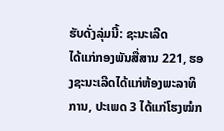ຮັບດັ່ງລຸ່ມນີ້: ຊະນະເລີດ
ໄດ້ແກ່ກອງພັນສື່ສານ 221, ຮອງຊະນະເລີດໄດ້ແກ່ຫ້ອງພະລາທິການ, ປະເພດ 3 ໄດ້ແກ່ໂຮງໝໍກ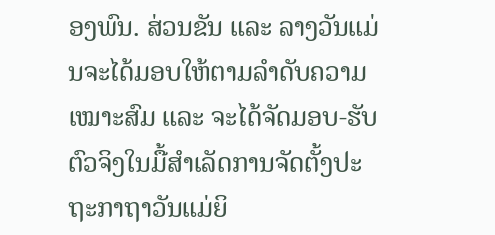ອງພົນ. ສ່ວນຂັນ ແລະ ລາງວັນແມ່ນຈະໄດ້ມອບໃຫ້ຕາມລໍາດັບຄວາມ
ເໝາະສົມ ແລະ ຈະໄດ້ຈັດມອບ-ຮັບຕົວຈິງໃນມື້ສໍາເລັດການຈັດຕັ້ງປະຖະກາຖາວັນແມ່ຍິ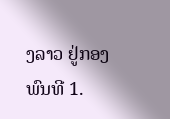ງລາວ ຢູ່ກອງພົນທີ 1.